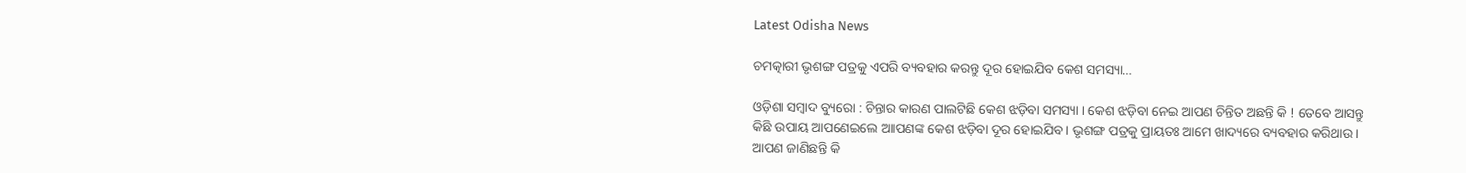Latest Odisha News

ଚମତ୍କାରୀ ଭୃଶଙ୍ଗ ପତ୍ରକୁ ଏପରି ବ୍ୟବହାର କରନ୍ତୁ ଦୂର ହୋଇଯିବ କେଶ ସମସ୍ୟା…

ଓଡ଼ିଶା ସମ୍ବାଦ ବ୍ୟୁରୋ : ଚିନ୍ତାର କାରଣ ପାଲଟିଛି କେଶ ଝଡ଼ିବା ସମସ୍ୟା । କେଶ ଝଡ଼ିବା ନେଇ ଆପଣ ଚିନ୍ତିତ ଅଛନ୍ତି କି ! ତେବେ ଆସନ୍ତୁ କିଛି ଉପାୟ ଆପଣେଇଲେ ଆାପଣଙ୍କ କେଶ ଝଡ଼ିବା ଦୂର ହୋଇଯିବ । ଭୃଶଙ୍ଗ ପତ୍ରକୁ ପ୍ରାୟତଃ ଆମେ ଖାଦ୍ୟରେ ବ୍ୟବହାର କରିଥାଉ । ଆପଣ ଜାଣିଛନ୍ତି କି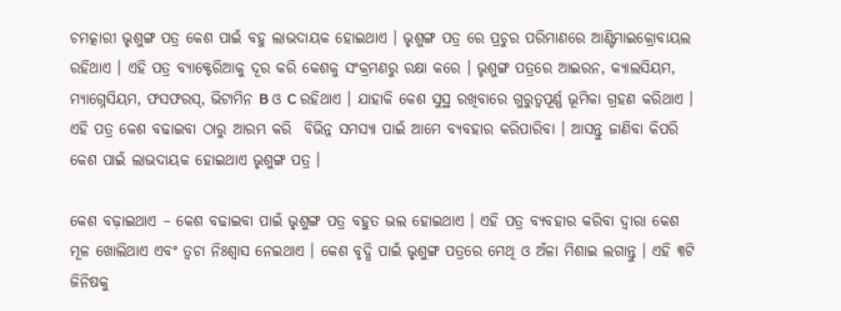ଚମତ୍କାରୀ ଭୃଶୁଙ୍ଗ ପତ୍ର କେଶ ପାଇଁ ବହୁ ଲାଭଦାୟକ ହୋଇଥାଏ । ଭୃଶୁଙ୍ଗ ପତ୍ର ରେ ପ୍ରଚୁର ପରିମାଣରେ ଆଣ୍ଟିମାଇକ୍ରୋବାୟଲ ରହିଥାଏ । ଏହି ପତ୍ର ବ୍ୟାକ୍ଟେରିଆକୁ ଦୂର କରି କେଶକୁ ସଂକ୍ରମଣରୁ ରକ୍ଷା କରେ । ଭୃଶୁଙ୍ଗ ପତ୍ରରେ ଆଇରନ, କ୍ୟାଲସିୟମ, ମ୍ୟାଗ୍ନେସିୟମ, ଫସଫରସ୍, ଭିଟାମିନ B ଓ C ରହିଥାଏ । ଯାହାକି କେଶ ସୁସ୍ଥ ରଖିବାରେ ଗୁରୁତ୍ଵପୂର୍ଣ୍ଣ ଭୂମିକା ଗ୍ରହଣ କରିଥାଏ । ଏହି ପତ୍ର କେଶ ବଢାଇବା ଠାରୁ ଆରମ୍ଭ କରି  ବିଭିନ୍ନ ସମସ୍ୟା ପାଇଁ ଆମେ ବ୍ୟବହାର କରିପାରିବା । ଆସନ୍ତୁ ଜାଣିବା କିପରି କେଶ ପାଇଁ ଲାଭଦାୟକ ହୋଇଥାଏ ଭୃଶୁଙ୍ଗ ପତ୍ର ।

କେଶ ବଢ଼ାଇଥାଏ – କେଶ ବଢାଇବା ପାଇଁ ଭୃଶୁଙ୍ଗ ପତ୍ର ବହୁତ ଭଲ ହୋଇଥାଏ । ଏହି ପତ୍ର ବ୍ୟବହାର କରିବା ଦ୍ଵାରା କେଶ ମୂଳ ଖୋଲିଥାଏ ଏବଂ ତ୍ୱଚା ନିଃଶ୍ୱାସ ନେଇଥାଏ । କେଶ ବୃଦ୍ଧି ପାଇଁ ଭୃଶୁଙ୍ଗ ପତ୍ରରେ ମେଥି ଓ ଅଁଳା ମିଶାଇ ଲଗାନ୍ତୁ । ଏହି ୩ଟି ଜିନିଷକୁ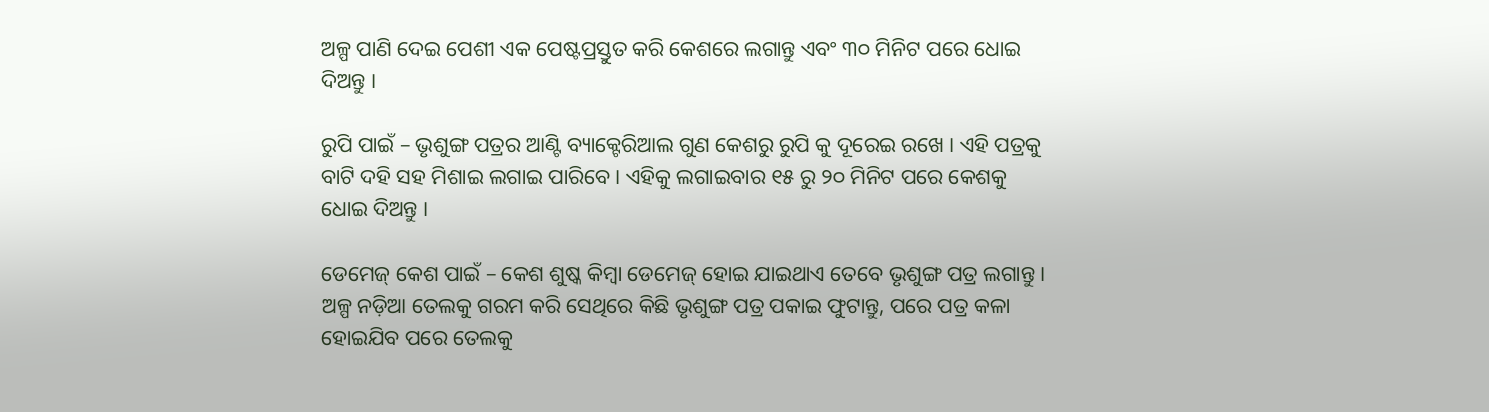ଅଳ୍ପ ପାଣି ଦେଇ ପେଶୀ ଏକ ପେଷ୍ଟପ୍ରସ୍ତୁତ କରି କେଶରେ ଲଗାନ୍ତୁ ଏବଂ ୩୦ ମିନିଟ ପରେ ଧୋଇ ଦିଅନ୍ତୁ ।

ରୁପି ପାଇଁ – ଭୃଶୁଙ୍ଗ ପତ୍ରର ଆଣ୍ଟି ବ୍ୟାକ୍ଟେରିଆଲ ଗୁଣ କେଶରୁ ରୁପି କୁ ଦୂରେଇ ରଖେ । ଏହି ପତ୍ରକୁ ବାଟି ଦହି ସହ ମିଶାଇ ଲଗାଇ ପାରିବେ । ଏହିକୁ ଲଗାଇବାର ୧୫ ରୁ ୨୦ ମିନିଟ ପରେ କେଶକୁ ଧୋଇ ଦିଅନ୍ତୁ ।

ଡେମେଜ୍ କେଶ ପାଇଁ – କେଶ ଶୁଷ୍କ କିମ୍ବା ଡେମେଜ୍ ହୋଇ ଯାଇଥାଏ ତେବେ ଭୃଶୁଙ୍ଗ ପତ୍ର ଲଗାନ୍ତୁ । ଅଳ୍ପ ନଡ଼ିଆ ତେଲକୁ ଗରମ କରି ସେଥିରେ କିଛି ଭୃଶୁଙ୍ଗ ପତ୍ର ପକାଇ ଫୁଟାନ୍ତୁ, ପରେ ପତ୍ର କଳା ହୋଇଯିବ ପରେ ତେଲକୁ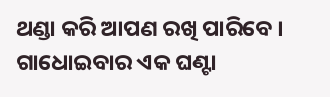ଥଣ୍ଡା କରି ଆପଣ ରଖି ପାରିବେ । ଗାଧୋଇବାର ଏକ ଘଣ୍ଟା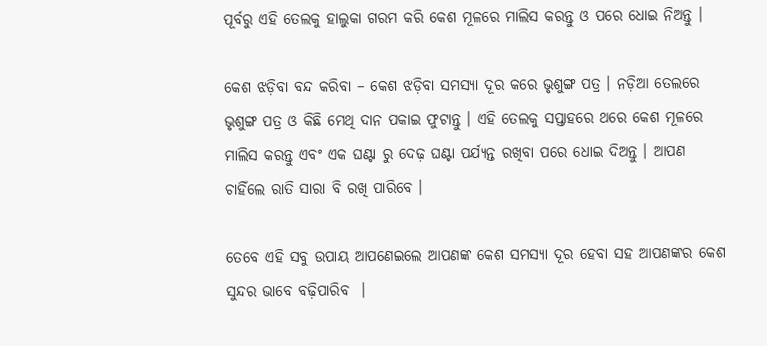ପୂର୍ବରୁ ଏହି ତେଲକୁ ହାଲୁକା ଗରମ କରି କେଶ ମୂଳରେ ମାଲିସ କରନ୍ତୁ ଓ ପରେ ଧୋଇ ନିଅନ୍ତୁ ।

କେଶ ଝଡ଼ିବା ବନ୍ଦ କରିବା – କେଶ ଝଡ଼ିବା ସମସ୍ୟା ଦୂର କରେ ଭୃଶୁଙ୍ଗ ପତ୍ର । ନଡ଼ିଆ ତେଲରେ ଭୃଶୁଙ୍ଗ ପତ୍ର ଓ କିଛି ମେଥି ଦାନ ପକାଇ ଫୁଟାନ୍ତୁ । ଏହି ତେଲକୁ ସପ୍ତାହରେ ଥରେ କେଶ ମୂଳରେ ମାଲିସ କରନ୍ତୁ ଏବଂ ଏକ ଘଣ୍ଟା ରୁ ଦେଢ଼ ଘଣ୍ଟା ପର୍ଯ୍ୟନ୍ତ ରଖିବା ପରେ ଧୋଇ ଦିଅନ୍ତୁ । ଆପଣ ଚାହିଁଲେ ରାତି ସାରା ବି ରଖି ପାରିବେ ।

ତେବେ ଏହି ସବୁ ଉପାୟ ଆପଣେଇଲେ ଆପଣଙ୍କ କେଶ ସମସ୍ୟା ଦୂର ହେବା ସହ ଆପଣଙ୍କର କେଶ ସୁନ୍ଦର ଭାବେ ବଢ଼ିପାରିବ  ।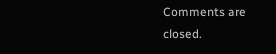Comments are closed.